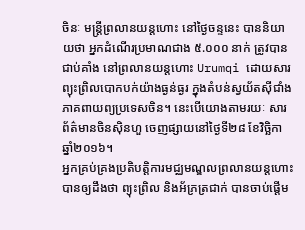ចិនៈ មន្ត្រីព្រលានយន្តហោះ នៅថ្ងៃចន្ទនេះ បាននិយាយថា អ្នកដំណើរប្រមាណជាង ៥.០០០ នាក់ ត្រូវបានជាប់គាំង នៅព្រលានយន្តហោះ Urumqi ដោយសារព្យុះព្រិលបោកបក់យ៉ាងធ្ងន់ធ្ងរ ក្នុងតំបន់ស្វយ័តស៊ីជាំង ភាគពាយព្យប្រទេសចិន។ នេះបើយោងតាមរយៈ សារព័ត៌មានចិនស៊ិនហួ ចេញផ្សាយនៅថ្ងៃទី២៨ ខែវិច្ឆិកា ឆ្នាំ២០១៦។
អ្នកគ្រប់គ្រងប្រតិបត្ដិការមជ្ឈមណ្ឌលព្រលានយន្តហោះ បានឲ្យដឹងថា ព្យុះព្រិល និងអ័ភ្រត្រជាក់ បានចាប់ផ្ដើម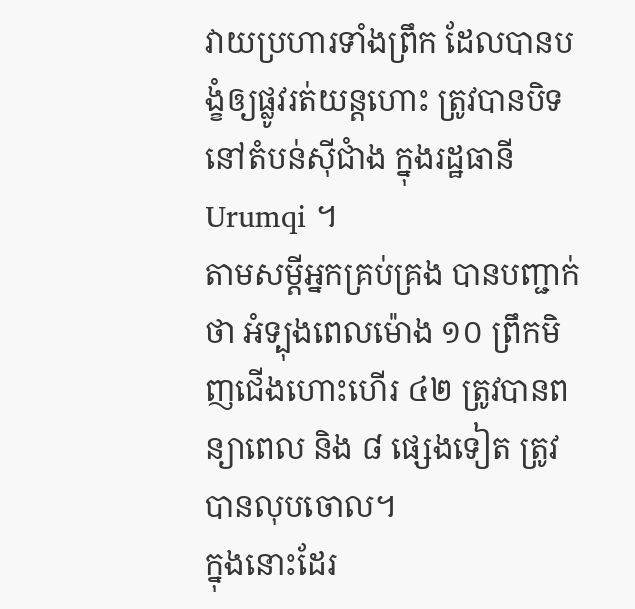វាយប្រហារទាំងព្រឹក ដែលបានបង្ខំឲ្យផ្លូវរត់យន្តហោះ ត្រូវបានបិទនៅតំបន់ស៊ីជាំង ក្នុងរដ្ឋធានី Urumqi ។
តាមសម្ដីអ្នកគ្រប់គ្រង បានបញ្ជាក់ថា អំទ្បុងពេលម៉ោង ១០ ព្រឹកមិញជើងហោះហើរ ៤២ ត្រូវបានពន្យាពេល និង ៨ ផ្សេងទៀត ត្រូវបានលុបចោល។
ក្នុងនោះដែរ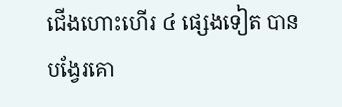ជើងហោះហើរ ៤ ផ្សេងទៀត បានបង្វែរគោ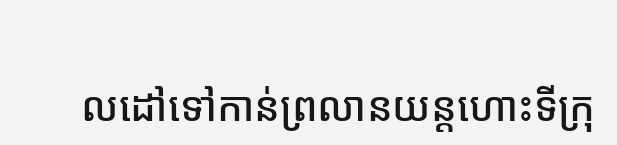លដៅទៅកាន់ព្រលានយន្តហោះទីក្រុ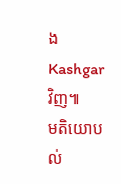ង Kashgar វិញ៕
មតិយោបល់